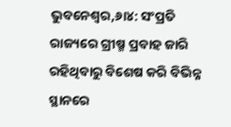ଭୁବନେଶ୍ୱର,୬ା୪: ସଂପ୍ରତି ରାଜ୍ୟରେ ଗ୍ରୀଷ୍ମ ପ୍ରବାହ ଜାରି ରହିଥିବାରୁ ବିଶେଷ କରି ବିଭିନ୍ନ ସ୍ଥାନରେ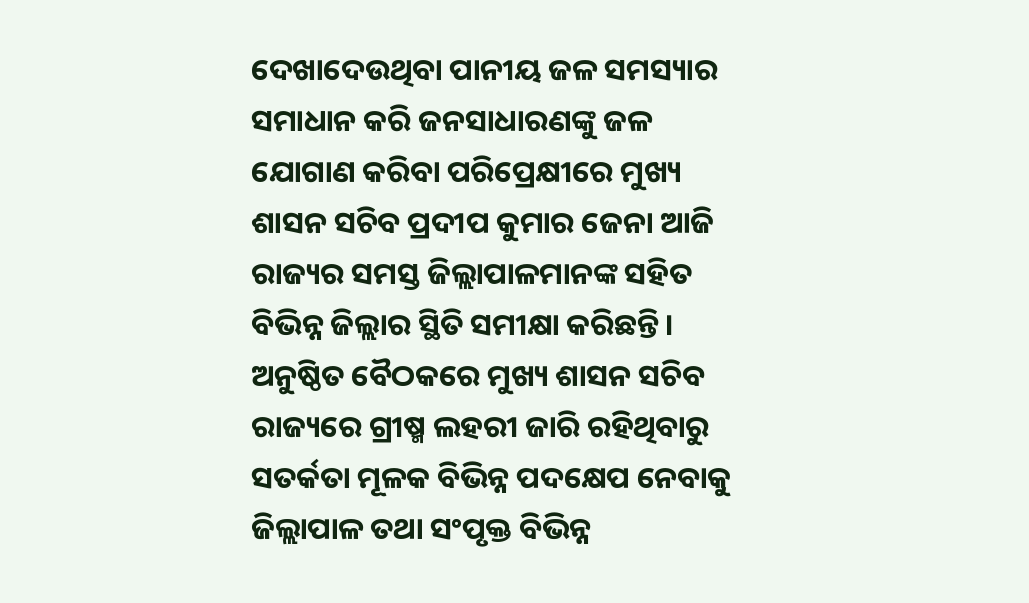ଦେଖାଦେଉଥିବା ପାନୀୟ ଜଳ ସମସ୍ୟାର ସମାଧାନ କରି ଜନସାଧାରଣଙ୍କୁ ଜଳ ଯୋଗାଣ କରିବା ପରିପ୍ରେକ୍ଷୀରେ ମୁଖ୍ୟ ଶାସନ ସଚିବ ପ୍ରଦୀପ କୁମାର ଜେନା ଆଜି ରାଜ୍ୟର ସମସ୍ତ ଜିଲ୍ଲାପାଳମାନଙ୍କ ସହିତ ବିଭିନ୍ନ ଜିଲ୍ଲାର ସ୍ଥିତି ସମୀକ୍ଷା କରିଛନ୍ତି।
ଅନୁଷ୍ଠିତ ବୈଠକରେ ମୁଖ୍ୟ ଶାସନ ସଚିବ ରାଜ୍ୟରେ ଗ୍ରୀଷ୍ମ ଲହରୀ ଜାରି ରହିଥିବାରୁ ସତର୍କତା ମୂଳକ ବିଭିନ୍ନ ପଦକ୍ଷେପ ନେବାକୁ ଜିଲ୍ଲାପାଳ ତଥା ସଂପୃକ୍ତ ବିଭିନ୍ନ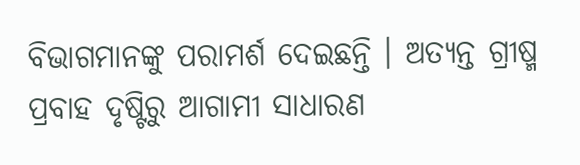ବିଭାଗମାନଙ୍କୁ ପରାମର୍ଶ ଦେଇଛନ୍ତି । ଅତ୍ୟନ୍ତ ଗ୍ରୀଷ୍ମ ପ୍ରବାହ ଦୃଷ୍ଟିରୁ ଆଗାମୀ ସାଧାରଣ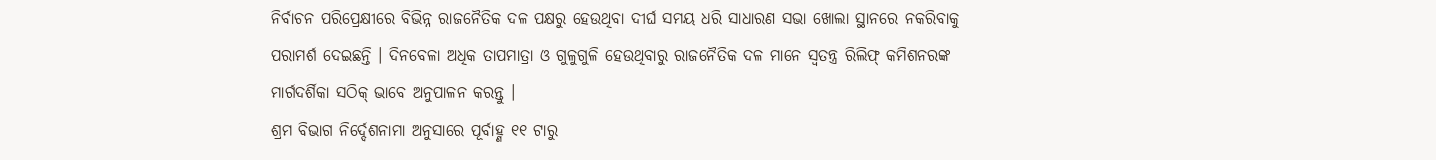ନିର୍ବାଚନ ପରିପ୍ରେକ୍ଷୀରେ ବିଭିନ୍ନ ରାଜନୈତିକ ଦଳ ପକ୍ଷରୁ ହେଉଥିବା ଦୀର୍ଘ ସମୟ ଧରି ସାଧାରଣ ସଭା ଖୋଲା ସ୍ଥାନରେ ନକରିବାକୁ ପରାମର୍ଶ ଦେଇଛନ୍ତି । ଦିନବେଳା ଅଧିକ ତାପମାତ୍ରା ଓ ଗୁଳୁଗୁଳି ହେଉଥିବାରୁ ରାଜନୈତିକ ଦଳ ମାନେ ସ୍ୱତନ୍ତ୍ର ରିଲିଫ୍ କମିଶନରଙ୍କ ମାର୍ଗଦର୍ଶିକା ସଠିକ୍ ଭାବେ ଅନୁପାଳନ କରନ୍ତୁ ।
ଶ୍ରମ ବିଭାଗ ନିର୍ଦ୍ଦେଶନାମା ଅନୁସାରେ ପୂର୍ବାହ୍ଣ ୧୧ ଟାରୁ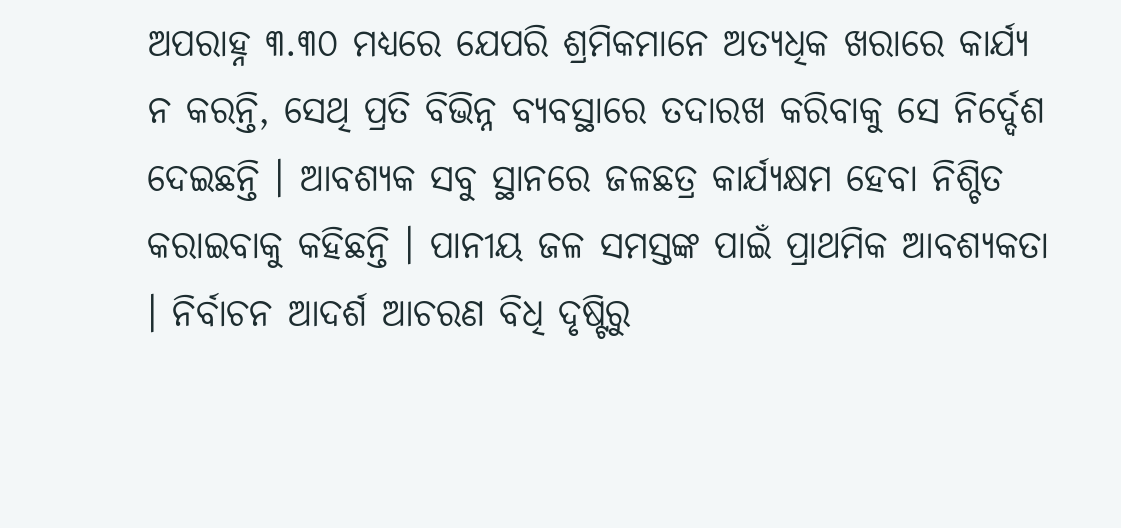ଅପରାହ୍ନ ୩.୩୦ ମଧ୍ୟରେ ଯେପରି ଶ୍ରମିକମାନେ ଅତ୍ୟଧିକ ଖରାରେ କାର୍ଯ୍ୟ ନ କରନ୍ତି, ସେଥି ପ୍ରତି ବିଭିନ୍ନ ବ୍ୟବସ୍ଥାରେ ତଦାରଖ କରିବାକୁ ସେ ନିର୍ଦ୍ଦେଶ ଦେଇଛନ୍ତି । ଆବଶ୍ୟକ ସବୁ ସ୍ଥାନରେ ଜଳଛତ୍ର କାର୍ଯ୍ୟକ୍ଷମ ହେବା ନିଶ୍ଚିତ କରାଇବାକୁ କହିଛନ୍ତି । ପାନୀୟ ଜଳ ସମସ୍ତଙ୍କ ପାଇଁ ପ୍ରାଥମିକ ଆବଶ୍ୟକତା । ନିର୍ବାଚନ ଆଦର୍ଶ ଆଚରଣ ବିଧି ଦୃଷ୍ଟିରୁ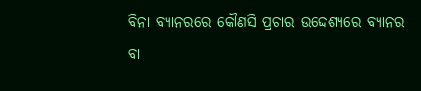ବିନା ବ୍ୟାନରରେ କୌଣସି ପ୍ରଚାର ଉଦ୍ଦେଶ୍ୟରେ ବ୍ୟାନର ବା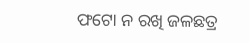ଫଟୋ ନ ରଖି ଜଳଛତ୍ର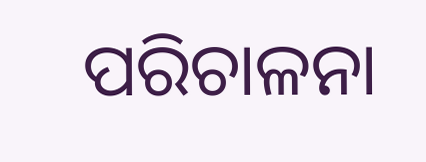ପରିଚାଳନା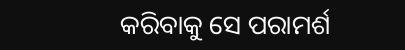କରିବାକୁ ସେ ପରାମର୍ଶ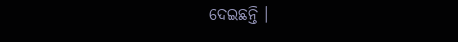ଦେଇଛନ୍ତି ।